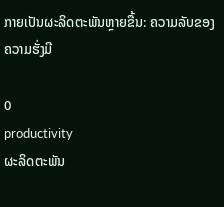ກາຍເປັນຜະລິດຕະພັນຫຼາຍຂື້ນ: ຄວາມລັບຂອງຄວາມຮັ່ງມີ

0
productivity
ຜະລິດຕະພັນ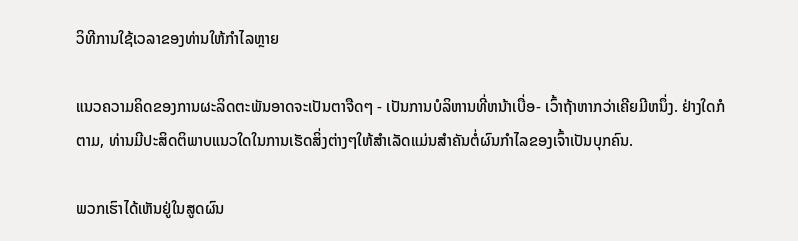ວິທີການໃຊ້ເວລາຂອງທ່ານໃຫ້ກໍາໄລຫຼາຍ

ແນວຄວາມຄິດຂອງການຜະລິດຕະພັນອາດຈະເປັນຕາຈືດໆ - ເປັນການບໍລິຫານທີ່ຫນ້າເບື່ອ- ເວົ້າຖ້າຫາກວ່າເຄີຍມີຫນຶ່ງ. ຢ່າງໃດກໍຕາມ, ທ່ານມີປະສິດຕິພາບແນວໃດໃນການເຮັດສິ່ງຕ່າງໆໃຫ້ສໍາເລັດແມ່ນສໍາຄັນຕໍ່ຜົນກໍາໄລຂອງເຈົ້າເປັນບຸກຄົນ.

ພວກເຮົາໄດ້ເຫັນຢູ່ໃນສູດຜົນ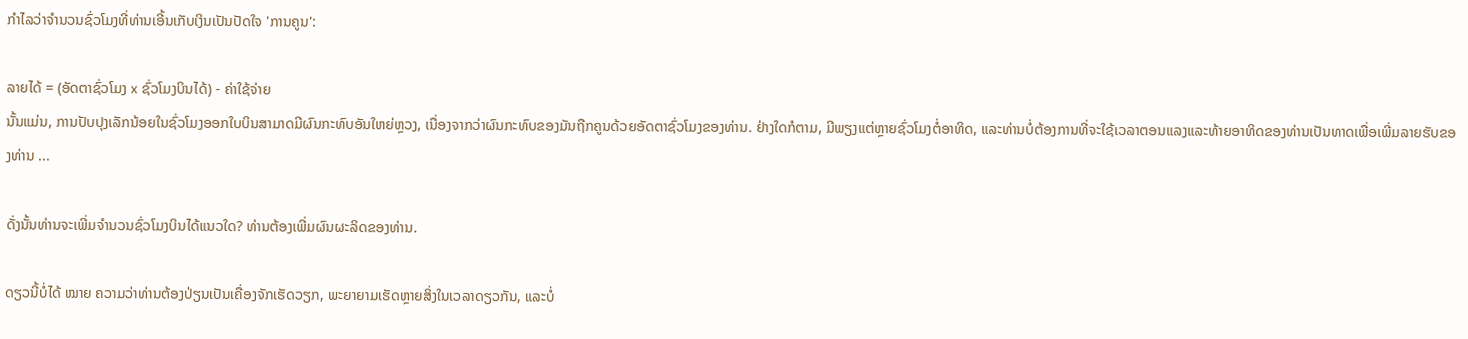ກໍາໄລວ່າຈໍານວນຊົ່ວໂມງທີ່ທ່ານເອີ້ນເກັບເງິນເປັນປັດໃຈ 'ການຄູນ':

ລາຍໄດ້ = (ອັດຕາຊົ່ວໂມງ x ຊົ່ວໂມງບິນໄດ້) - ຄ່າໃຊ້ຈ່າຍ
ນັ້ນແມ່ນ, ການປັບປຸງເລັກນ້ອຍໃນຊົ່ວໂມງອອກໃບບິນສາມາດມີຜົນກະທົບອັນໃຫຍ່ຫຼວງ, ເນື່ອງຈາກວ່າຜົນກະທົບຂອງມັນຖືກຄູນດ້ວຍອັດຕາຊົ່ວໂມງຂອງທ່ານ. ຢ່າງໃດກໍຕາມ, ມີພຽງແຕ່ຫຼາຍຊົ່ວໂມງຕໍ່ອາທິດ, ແລະທ່ານບໍ່ຕ້ອງການທີ່ຈະໃຊ້ເວລາຕອນແລງແລະທ້າຍອາທິດຂອງທ່ານເປັນທາດເພື່ອເພີ່ມລາຍຮັບຂອງທ່ານ ...

ດັ່ງນັ້ນທ່ານຈະເພີ່ມຈໍານວນຊົ່ວໂມງບິນໄດ້ແນວໃດ? ທ່ານຕ້ອງເພີ່ມຜົນຜະລິດຂອງທ່ານ.

ດຽວນີ້ບໍ່ໄດ້ ໝາຍ ຄວາມວ່າທ່ານຕ້ອງປ່ຽນເປັນເຄື່ອງຈັກເຮັດວຽກ, ພະຍາຍາມເຮັດຫຼາຍສິ່ງໃນເວລາດຽວກັນ, ແລະບໍ່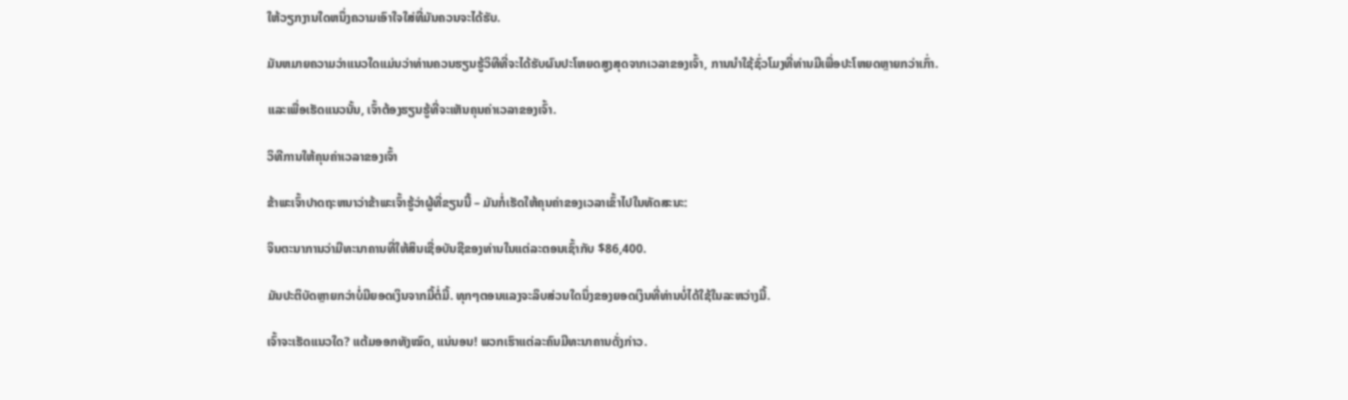ໃຫ້ວຽກງານໃດຫນຶ່ງຄວາມເອົາໃຈໃສ່ທີ່ມັນຄວນຈະໄດ້ຮັບ.

ມັນຫມາຍຄວາມວ່າແນວໃດແມ່ນວ່າທ່ານຄວນຮຽນຮູ້ວິທີທີ່ຈະໄດ້ຮັບຜົນປະໂຫຍດສູງສຸດຈາກເວລາຂອງເຈົ້າ, ການນໍາໃຊ້ຊົ່ວໂມງທີ່ທ່ານມີເພື່ອປະໂຫຍດຫຼາຍກວ່າເກົ່າ.

ແລະເພື່ອເຮັດແນວນັ້ນ, ເຈົ້າຕ້ອງຮຽນຮູ້ທີ່ຈະເຫັນຄຸນຄ່າເວລາຂອງເຈົ້າ.

ວິທີການໃຫ້ຄຸນຄ່າເວລາຂອງເຈົ້າ

ຂ້າພະເຈົ້າປາດຖະຫນາວ່າຂ້າພະເຈົ້າຮູ້ວ່າຜູ້ທີ່ຂຽນນີ້ – ມັນກໍ່ເຮັດໃຫ້ຄຸນຄ່າຂອງເວລາເຂົ້າໄປໃນທັດສະນະ:

ຈິນຕະນາການວ່າມີທະນາຄານທີ່ໃຫ້ສິນເຊື່ອບັນຊີຂອງທ່ານໃນແຕ່ລະຕອນເຊົ້າກັບ $86,400.

ມັນປະຕິບັດຫຼາຍກວ່າບໍ່ມີຍອດເງິນຈາກມື້ຕໍ່ມື້. ທຸກໆຕອນແລງຈະລຶບສ່ວນໃດນຶ່ງຂອງຍອດເງິນທີ່ທ່ານບໍ່ໄດ້ໃຊ້ໃນລະຫວ່າງມື້.

ເຈົ້າຈະເຮັດແນວໃດ? ແຕ້ມອອກທັງໝົດ, ແນ່ນອນ! ພວກເຮົາແຕ່ລະຄົນມີທະນາຄານດັ່ງກ່າວ.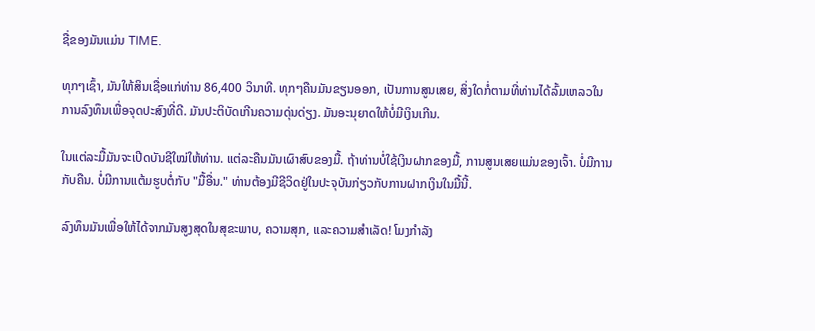ຊື່ຂອງມັນແມ່ນ TIME.

ທຸກໆເຊົ້າ, ມັນໃຫ້ສິນເຊື່ອແກ່ທ່ານ 86,400 ວິນາທີ. ທຸກໆຄືນມັນຂຽນອອກ, ເປັນການສູນເສຍ, ສິ່ງໃດກໍ່ຕາມທີ່ທ່ານໄດ້ລົ້ມເຫລວໃນການລົງທຶນເພື່ອຈຸດປະສົງທີ່ດີ. ມັນປະຕິບັດເກີນຄວາມດຸ່ນດ່ຽງ. ມັນອະນຸຍາດໃຫ້ບໍ່ມີເງິນເກີນ.

ໃນແຕ່ລະມື້ມັນຈະເປີດບັນຊີໃໝ່ໃຫ້ທ່ານ. ແຕ່ລະຄືນມັນເຜົາສົບຂອງມື້. ຖ້າທ່ານບໍ່ໃຊ້ເງິນຝາກຂອງມື້, ການສູນເສຍແມ່ນຂອງເຈົ້າ. ບໍ່ມີການກັບຄືນ. ບໍ່ມີການແຕ້ມຮູບຕໍ່ກັບ "ມື້ອື່ນ." ທ່ານຕ້ອງມີຊີວິດຢູ່ໃນປະຈຸບັນກ່ຽວກັບການຝາກເງິນໃນມື້ນີ້.

ລົງທຶນມັນເພື່ອໃຫ້ໄດ້ຈາກມັນສູງສຸດໃນສຸຂະພາບ, ຄວາມສຸກ, ແລະຄວາມສໍາເລັດ! ໂມງກຳລັງ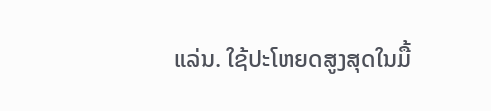ແລ່ນ. ໃຊ້ປະໂຫຍດສູງສຸດໃນມື້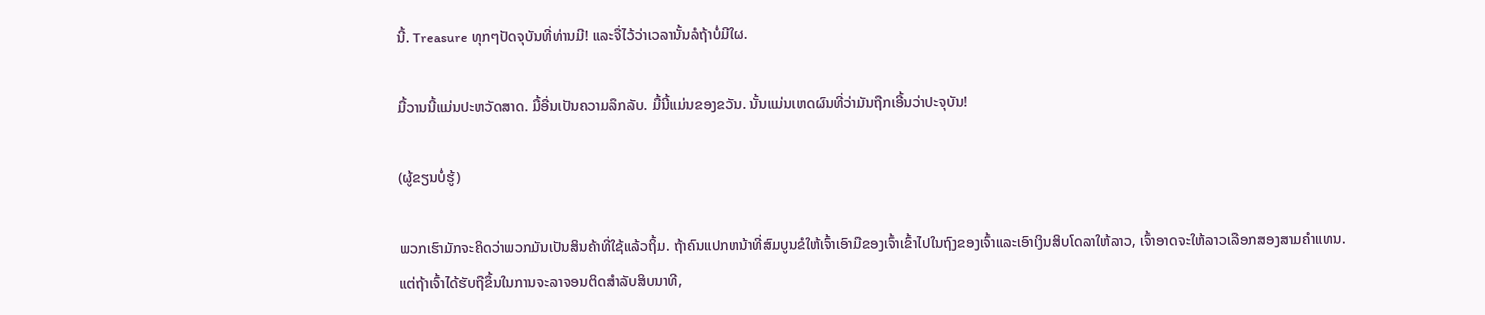ນີ້. Treasure ທຸກໆປັດຈຸບັນທີ່ທ່ານມີ! ແລະຈື່ໄວ້ວ່າເວລານັ້ນລໍຖ້າບໍ່ມີໃຜ.

ມື້ວານນີ້ແມ່ນປະຫວັດສາດ. ມື້ອື່ນເປັນຄວາມລຶກລັບ. ມື້ນີ້ແມ່ນຂອງຂວັນ. ນັ້ນແມ່ນເຫດຜົນທີ່ວ່າມັນຖືກເອີ້ນວ່າປະຈຸບັນ!

(ຜູ້ຂຽນບໍ່ຮູ້)

ພວກເຮົາມັກຈະຄິດວ່າພວກມັນເປັນສິນຄ້າທີ່ໃຊ້ແລ້ວຖິ້ມ. ຖ້າຄົນແປກຫນ້າທີ່ສົມບູນຂໍໃຫ້ເຈົ້າເອົາມືຂອງເຈົ້າເຂົ້າໄປໃນຖົງຂອງເຈົ້າແລະເອົາເງິນສິບໂດລາໃຫ້ລາວ, ເຈົ້າອາດຈະໃຫ້ລາວເລືອກສອງສາມຄຳແທນ. ແຕ່ຖ້າເຈົ້າໄດ້ຮັບຖືຂຶ້ນໃນການຈະລາຈອນຕິດສໍາລັບສິບນາທີ,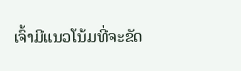ເຈົ້າມີແນວໂນ້ມທີ່ຈະຂັດ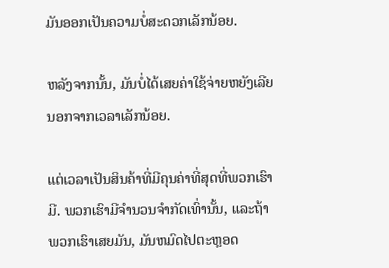ມັນອອກເປັນຄວາມບໍ່ສະດວກເລັກນ້ອຍ.

ຫລັງຈາກນັ້ນ, ມັນບໍ່ໄດ້ເສຍຄ່າໃຊ້ຈ່າຍຫຍັງເລີຍ ນອກຈາກເວລາເລັກນ້ອຍ.

ແຕ່ເວລາເປັນສິນຄ້າທີ່ມີຄຸນຄ່າທີ່ສຸດທີ່ພວກເຮົາມີ. ພວກເຮົາມີຈໍານວນຈໍາກັດເທົ່ານັ້ນ, ແລະຖ້າພວກເຮົາເສຍມັນ, ມັນຫມົດໄປຕະຫຼອດ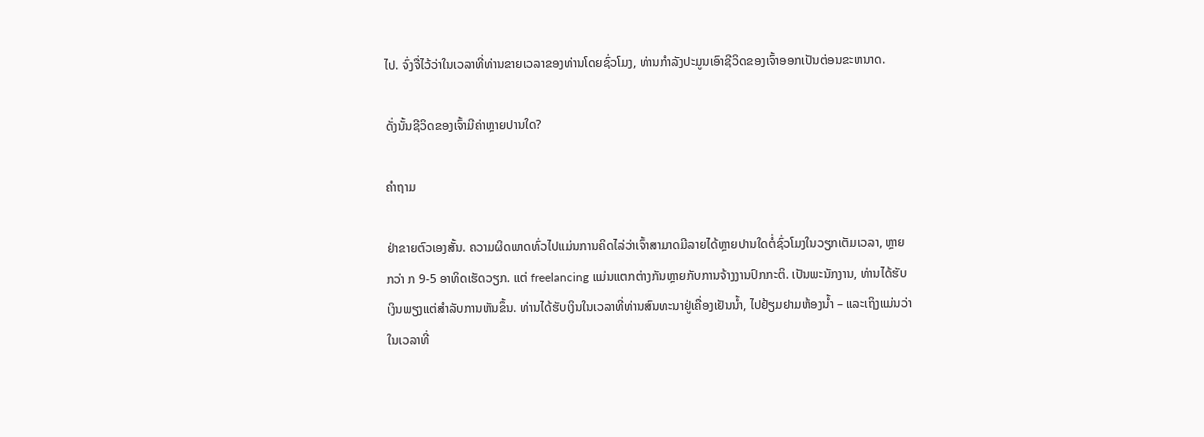ໄປ. ຈົ່ງຈື່ໄວ້ວ່າໃນເວລາທີ່ທ່ານຂາຍເວລາຂອງທ່ານໂດຍຊົ່ວໂມງ, ທ່ານກໍາລັງປະມູນເອົາຊີວິດຂອງເຈົ້າອອກເປັນຕ່ອນຂະຫນາດ.

ດັ່ງນັ້ນຊີວິດຂອງເຈົ້າມີຄ່າຫຼາຍປານໃດ?

ຄໍາຖາມ

ຢ່າຂາຍຕົວເອງສັ້ນ. ຄວາມຜິດພາດທົ່ວໄປແມ່ນການຄິດໄລ່ວ່າເຈົ້າສາມາດມີລາຍໄດ້ຫຼາຍປານໃດຕໍ່ຊົ່ວໂມງໃນວຽກເຕັມເວລາ, ຫຼາຍກວ່າ ກ 9-5 ອາທິດເຮັດວຽກ. ແຕ່ freelancing ແມ່ນແຕກຕ່າງກັນຫຼາຍກັບການຈ້າງງານປົກກະຕິ. ເປັນພະນັກງານ, ທ່ານໄດ້ຮັບເງິນພຽງແຕ່ສໍາລັບການຫັນຂຶ້ນ. ທ່ານໄດ້ຮັບເງິນໃນເວລາທີ່ທ່ານສົນທະນາຢູ່ເຄື່ອງເຢັນນ້ຳ, ໄປຢ້ຽມຢາມຫ້ອງນ້ຳ – ແລະເຖິງແມ່ນວ່າໃນເວລາທີ່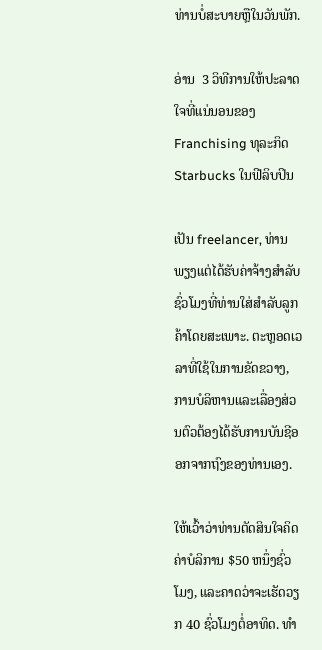ທ່ານບໍ່ສະບາຍຫຼືໃນວັນພັກ.

ອ່ານ  3 ວິທີການໃຫ້ປະລາດໃຈທີ່ແນ່ນອນຂອງ Franchising ທຸລະກິດ Starbucks ໃນຟີລິບປິນ

ເປັນ freelancer, ທ່ານພຽງແຕ່ໄດ້ຮັບຄ່າຈ້າງສໍາລັບຊົ່ວໂມງທີ່ທ່ານໃສ່ສໍາລັບລູກຄ້າໂດຍສະເພາະ. ຕະຫຼອດເວລາທີ່ໃຊ້ໃນການຂັດຂວາງ, ການບໍລິຫານແລະເລື່ອງສ່ວນຕົວຕ້ອງໄດ້ຮັບການບັນຊີອອກຈາກຖົງຂອງທ່ານເອງ.

ໃຫ້ເວົ້າວ່າທ່ານຕັດສິນໃຈຄິດຄ່າບໍລິການ $50 ຫນຶ່ງຊົ່ວໂມງ, ແລະຄາດວ່າຈະເຮັດວຽກ 40 ຊົ່ວໂມງຕໍ່ອາທິດ. ທໍາ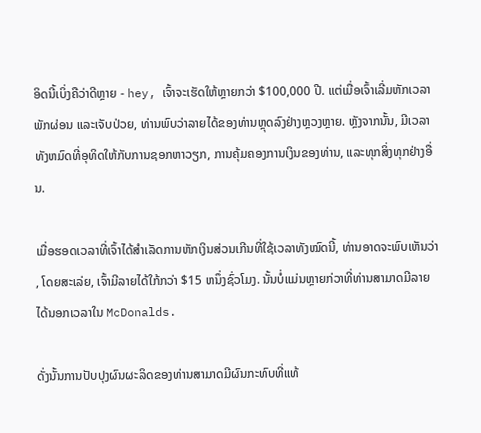ອິດນີ້ເບິ່ງຄືວ່າດີຫຼາຍ - hey, ເຈົ້າຈະເຮັດໃຫ້ຫຼາຍກວ່າ $100,000 ປີ. ແຕ່ເມື່ອເຈົ້າເລີ່ມຫັກເວລາພັກຜ່ອນ ແລະເຈັບປ່ວຍ, ທ່ານພົບວ່າລາຍໄດ້ຂອງທ່ານຫຼຸດລົງຢ່າງຫຼວງຫຼາຍ. ຫຼັງຈາກນັ້ນ, ມີເວລາທັງຫມົດທີ່ອຸທິດໃຫ້ກັບການຊອກຫາວຽກ, ການຄຸ້ມຄອງການເງິນຂອງທ່ານ, ແລະທຸກສິ່ງທຸກຢ່າງອື່ນ.

ເມື່ອຮອດເວລາທີ່ເຈົ້າໄດ້ສຳເລັດການຫັກເງິນສ່ວນເກີນທີ່ໃຊ້ເວລາທັງໝົດນີ້, ທ່ານອາດຈະພົບເຫັນວ່າ, ໂດຍສະເລ່ຍ, ເຈົ້າມີລາຍໄດ້ໃກ້ກວ່າ $15 ຫນຶ່ງຊົ່ວໂມງ. ນັ້ນບໍ່ແມ່ນຫຼາຍກ່ວາທີ່ທ່ານສາມາດມີລາຍໄດ້ນອກເວລາໃນ McDonalds.

ດັ່ງນັ້ນການປັບປຸງຜົນຜະລິດຂອງທ່ານສາມາດມີຜົນກະທົບທີ່ແທ້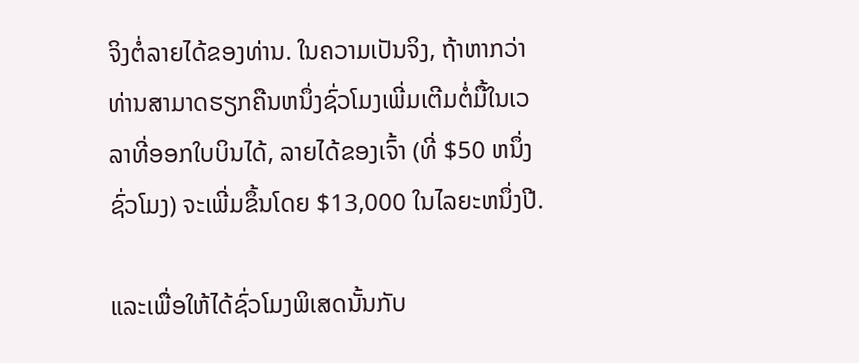ຈິງຕໍ່ລາຍໄດ້ຂອງທ່ານ. ໃນຄວາມເປັນຈິງ, ຖ້າຫາກວ່າທ່ານສາມາດຮຽກຄືນຫນຶ່ງຊົ່ວໂມງເພີ່ມເຕີມຕໍ່ມື້ໃນເວລາທີ່ອອກໃບບິນໄດ້, ລາຍໄດ້ຂອງເຈົ້າ (ທີ່ $50 ຫນຶ່ງຊົ່ວໂມງ) ຈະເພີ່ມຂຶ້ນໂດຍ $13,000 ໃນໄລຍະຫນຶ່ງປີ.

ແລະເພື່ອໃຫ້ໄດ້ຊົ່ວໂມງພິເສດນັ້ນກັບ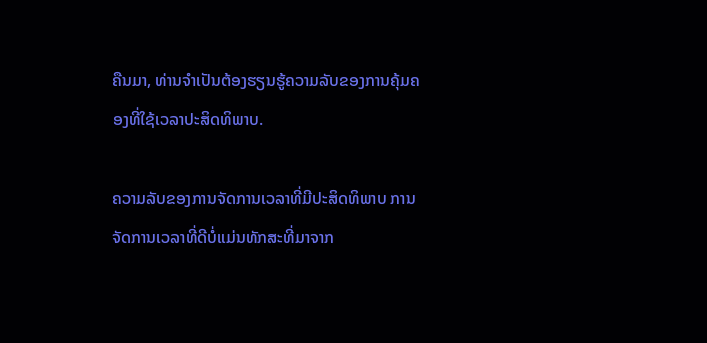ຄືນມາ, ທ່ານຈໍາເປັນຕ້ອງຮຽນຮູ້ຄວາມລັບຂອງການຄຸ້ມຄອງທີ່ໃຊ້ເວລາປະສິດທິພາບ.

ຄວາມລັບຂອງການຈັດການເວລາທີ່ມີປະສິດທິພາບ ການຈັດການເວລາທີ່ດີບໍ່ແມ່ນທັກສະທີ່ມາຈາກ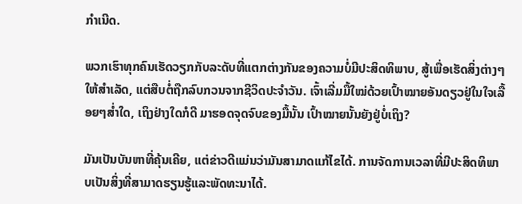ກໍາເນີດ.

ພວກເຮົາທຸກຄົນເຮັດວຽກກັບລະດັບທີ່ແຕກຕ່າງກັນຂອງຄວາມບໍ່ມີປະສິດທິພາບ, ສູ້ເພື່ອເຮັດສິ່ງຕ່າງໆໃຫ້ສຳເລັດ, ແຕ່ສືບຕໍ່ຖືກລົບກວນຈາກຊີວິດປະຈໍາວັນ. ເຈົ້າເລີ່ມມື້ໃໝ່ດ້ວຍເປົ້າໝາຍອັນດຽວຢູ່ໃນໃຈເລື້ອຍໆສໍ່າໃດ, ເຖິງຢ່າງໃດກໍດີ ມາຮອດຈຸດຈົບຂອງມື້ນັ້ນ ເປົ້າໝາຍນັ້ນຍັງຢູ່ບໍ່ເຖິງ?

ມັນເປັນບັນຫາທີ່ຄຸ້ນເຄີຍ, ແຕ່ຂ່າວດີແມ່ນວ່າມັນສາມາດແກ້ໄຂໄດ້. ການຈັດການເວລາທີ່ມີປະສິດທິພາບເປັນສິ່ງທີ່ສາມາດຮຽນຮູ້ແລະພັດທະນາໄດ້.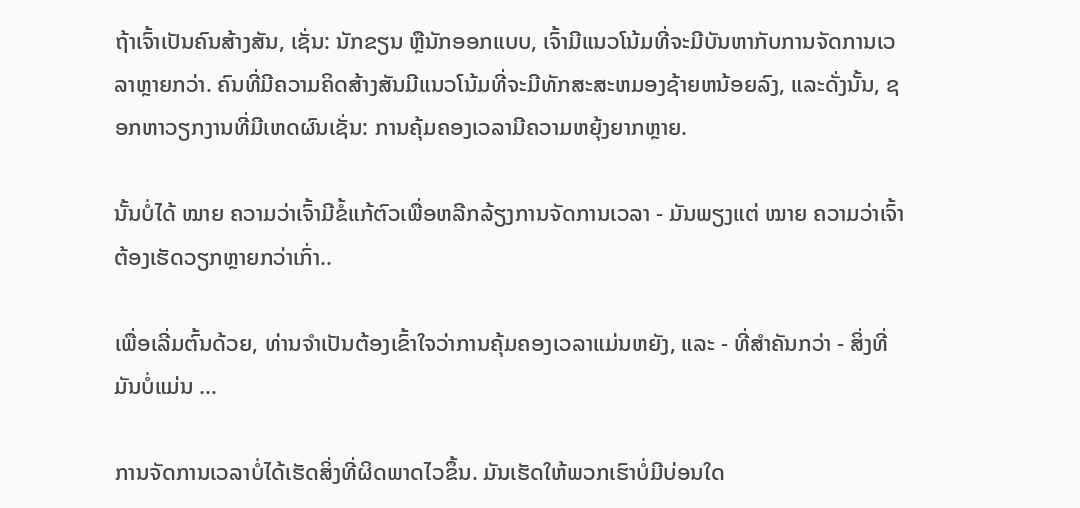ຖ້າເຈົ້າເປັນຄົນສ້າງສັນ, ເຊັ່ນ: ນັກຂຽນ ຫຼືນັກອອກແບບ, ເຈົ້າມີແນວໂນ້ມທີ່ຈະມີບັນຫາກັບການຈັດການເວລາຫຼາຍກວ່າ. ຄົນທີ່ມີຄວາມຄິດສ້າງສັນມີແນວໂນ້ມທີ່ຈະມີທັກສະສະຫມອງຊ້າຍຫນ້ອຍລົງ, ແລະດັ່ງນັ້ນ, ຊອກຫາວຽກງານທີ່ມີເຫດຜົນເຊັ່ນ: ການຄຸ້ມຄອງເວລາມີຄວາມຫຍຸ້ງຍາກຫຼາຍ.

ນັ້ນບໍ່ໄດ້ ໝາຍ ຄວາມວ່າເຈົ້າມີຂໍ້ແກ້ຕົວເພື່ອຫລີກລ້ຽງການຈັດການເວລາ - ມັນພຽງແຕ່ ໝາຍ ຄວາມວ່າເຈົ້າຕ້ອງເຮັດວຽກຫຼາຍກວ່າເກົ່າ..

ເພື່ອເລີ່ມຕົ້ນດ້ວຍ, ທ່ານຈໍາເປັນຕ້ອງເຂົ້າໃຈວ່າການຄຸ້ມຄອງເວລາແມ່ນຫຍັງ, ແລະ - ທີ່ສໍາຄັນກວ່າ - ສິ່ງທີ່ມັນບໍ່ແມ່ນ ...

ການຈັດການເວລາບໍ່ໄດ້ເຮັດສິ່ງທີ່ຜິດພາດໄວຂຶ້ນ. ມັນເຮັດໃຫ້ພວກເຮົາບໍ່ມີບ່ອນໃດ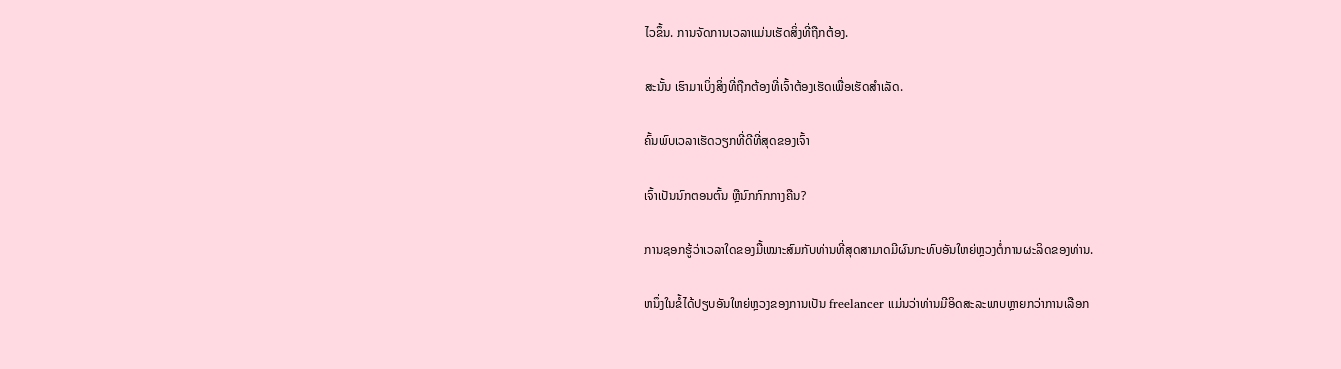ໄວຂຶ້ນ. ການຈັດການເວລາແມ່ນເຮັດສິ່ງທີ່ຖືກຕ້ອງ.

ສະນັ້ນ ເຮົາມາເບິ່ງສິ່ງທີ່ຖືກຕ້ອງທີ່ເຈົ້າຕ້ອງເຮັດເພື່ອເຮັດສຳເລັດ.

ຄົ້ນພົບເວລາເຮັດວຽກທີ່ດີທີ່ສຸດຂອງເຈົ້າ

ເຈົ້າເປັນນົກຕອນຕົ້ນ ຫຼືນົກກົກກາງຄືນ?

ການຊອກຮູ້ວ່າເວລາໃດຂອງມື້ເໝາະສົມກັບທ່ານທີ່ສຸດສາມາດມີຜົນກະທົບອັນໃຫຍ່ຫຼວງຕໍ່ການຜະລິດຂອງທ່ານ.

ຫນຶ່ງໃນຂໍ້ໄດ້ປຽບອັນໃຫຍ່ຫຼວງຂອງການເປັນ freelancer ແມ່ນວ່າທ່ານມີອິດສະລະພາບຫຼາຍກວ່າການເລືອກ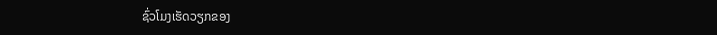ຊົ່ວໂມງເຮັດວຽກຂອງ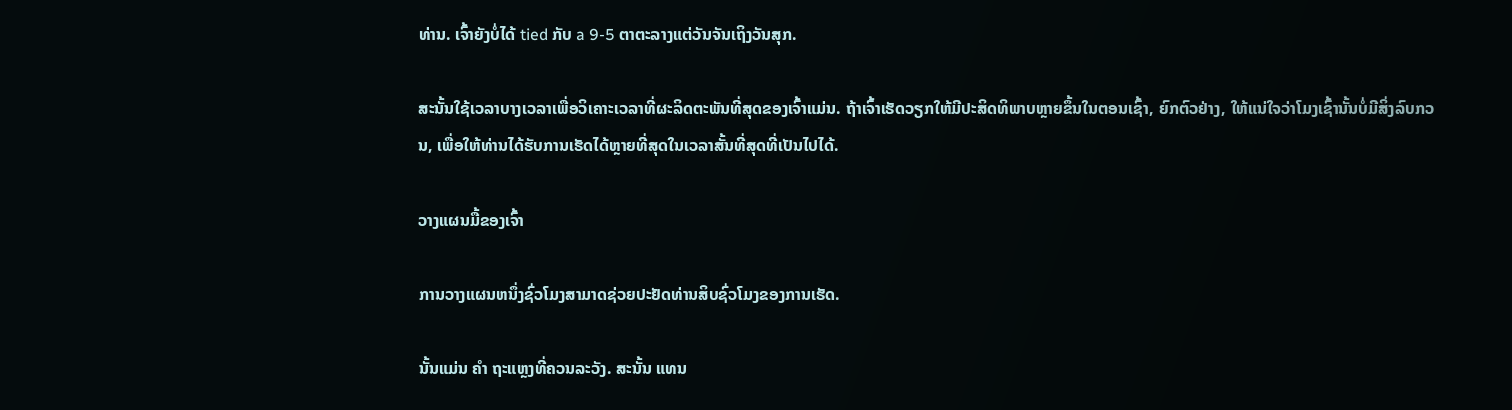ທ່ານ. ເຈົ້າຍັງບໍ່ໄດ້ tied ກັບ a 9-5 ຕາຕະລາງແຕ່ວັນຈັນເຖິງວັນສຸກ.

ສະນັ້ນໃຊ້ເວລາບາງເວລາເພື່ອວິເຄາະເວລາທີ່ຜະລິດຕະພັນທີ່ສຸດຂອງເຈົ້າແມ່ນ. ຖ້າເຈົ້າເຮັດວຽກໃຫ້ມີປະສິດທິພາບຫຼາຍຂຶ້ນໃນຕອນເຊົ້າ, ຍົກຕົວຢ່າງ, ໃຫ້ແນ່ໃຈວ່າໂມງເຊົ້ານັ້ນບໍ່ມີສິ່ງລົບກວນ, ເພື່ອໃຫ້ທ່ານໄດ້ຮັບການເຮັດໄດ້ຫຼາຍທີ່ສຸດໃນເວລາສັ້ນທີ່ສຸດທີ່ເປັນໄປໄດ້.

ວາງແຜນມື້ຂອງເຈົ້າ

ການວາງແຜນຫນຶ່ງຊົ່ວໂມງສາມາດຊ່ວຍປະຢັດທ່ານສິບຊົ່ວໂມງຂອງການເຮັດ.

ນັ້ນແມ່ນ ຄຳ ຖະແຫຼງທີ່ຄວນລະວັງ. ສະນັ້ນ ແທນ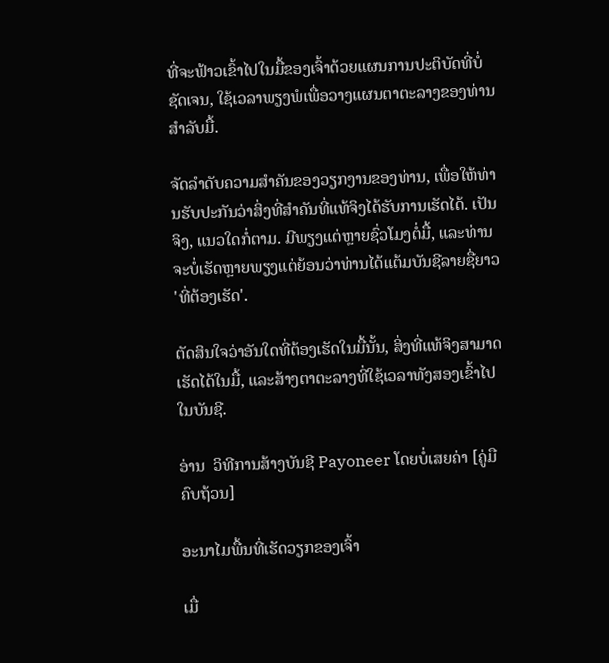ທີ່ຈະຟ້າວເຂົ້າໄປໃນມື້ຂອງເຈົ້າດ້ວຍແຜນການປະຕິບັດທີ່ບໍ່ຊັດເຈນ, ໃຊ້ເວລາພຽງພໍເພື່ອວາງແຜນຕາຕະລາງຂອງທ່ານສໍາລັບມື້.

ຈັດລໍາດັບຄວາມສໍາຄັນຂອງວຽກງານຂອງທ່ານ, ເພື່ອໃຫ້ທ່ານຮັບປະກັນວ່າສິ່ງທີ່ສໍາຄັນທີ່ແທ້ຈິງໄດ້ຮັບການເຮັດໄດ້. ເປັນຈິງ, ແນວໃດກໍ່ຕາມ. ມີພຽງແຕ່ຫຼາຍຊົ່ວໂມງຕໍ່ມື້, ແລະທ່ານຈະບໍ່ເຮັດຫຼາຍພຽງແຕ່ຍ້ອນວ່າທ່ານໄດ້ແຕ້ມບັນຊີລາຍຊື່ຍາວ 'ທີ່ຕ້ອງເຮັດ'.

ຕັດສິນໃຈວ່າອັນໃດທີ່ຕ້ອງເຮັດໃນມື້ນັ້ນ, ສິ່ງທີ່ແທ້ຈິງສາມາດເຮັດໄດ້ໃນມື້, ແລະສ້າງຕາຕະລາງທີ່ໃຊ້ເວລາທັງສອງເຂົ້າໄປໃນບັນຊີ.

ອ່ານ  ວິທີການສ້າງບັນຊີ Payoneer ໂດຍບໍ່ເສຍຄ່າ [ຄູ່ມືຄົບຖ້ວນ]

ອະນາໄມພື້ນທີ່ເຮັດວຽກຂອງເຈົ້າ

ເມື່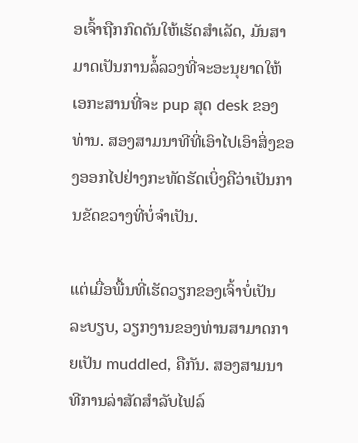ອເຈົ້າຖືກກົດດັນໃຫ້ເຮັດສຳເລັດ, ມັນສາມາດເປັນການລໍ້ລວງທີ່ຈະອະນຸຍາດໃຫ້ເອກະສານທີ່ຈະ pup ສຸດ desk ຂອງທ່ານ. ສອງສາມນາທີທີ່ເອົາໄປເອົາສິ່ງຂອງອອກໄປຢ່າງກະທັດຮັດເບິ່ງຄືວ່າເປັນການຂັດຂວາງທີ່ບໍ່ຈໍາເປັນ.

ແຕ່ເມື່ອພື້ນທີ່ເຮັດວຽກຂອງເຈົ້າບໍ່ເປັນລະບຽບ, ວຽກງານຂອງທ່ານສາມາດກາຍເປັນ muddled, ຄືກັນ. ສອງສາມນາທີການລ່າສັດສໍາລັບໄຟລ໌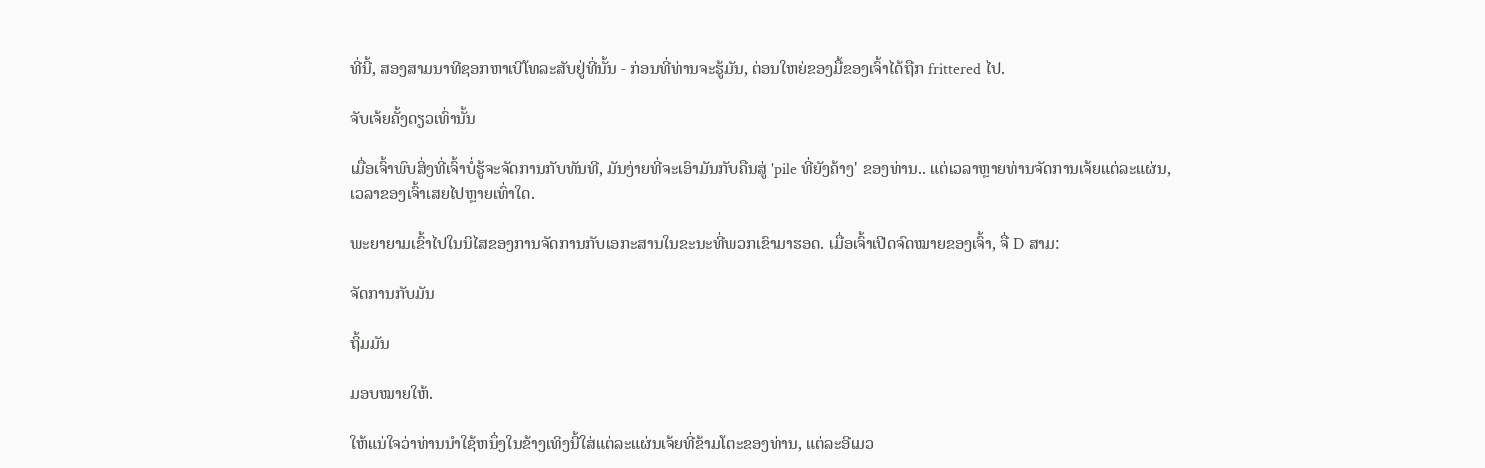ທີ່ນີ້, ສອງສາມນາທີຊອກຫາເບີໂທລະສັບຢູ່ທີ່ນັ້ນ - ກ່ອນທີ່ທ່ານຈະຮູ້ມັນ, ຕ່ອນໃຫຍ່ຂອງມື້ຂອງເຈົ້າໄດ້ຖືກ frittered ໄປ.

ຈັບເຈ້ຍຄັ້ງດຽວເທົ່ານັ້ນ

ເມື່ອເຈົ້າພົບສິ່ງທີ່ເຈົ້າບໍ່ຮູ້ຈະຈັດການກັບທັນທີ, ມັນງ່າຍທີ່ຈະເອົາມັນກັບຄືນສູ່ 'pile ທີ່ຍັງຄ້າງ' ຂອງທ່ານ.. ແຕ່ເວລາຫຼາຍທ່ານຈັດການເຈ້ຍແຕ່ລະແຜ່ນ, ເວລາຂອງເຈົ້າເສຍໄປຫຼາຍເທົ່າໃດ.

ພະຍາຍາມເຂົ້າໄປໃນນິໄສຂອງການຈັດການກັບເອກະສານໃນຂະນະທີ່ພວກເຂົາມາຮອດ. ເມື່ອເຈົ້າເປີດຈົດໝາຍຂອງເຈົ້າ, ຈື່ D ສາມ:

ຈັດການກັບມັນ

ຖິ້ມມັນ

ມອບໝາຍໃຫ້.

ໃຫ້ແນ່ໃຈວ່າທ່ານນໍາໃຊ້ຫນຶ່ງໃນຂ້າງເທິງນີ້ໃສ່ແຕ່ລະແຜ່ນເຈ້ຍທີ່ຂ້າມໂຕະຂອງທ່ານ, ແຕ່ລະອີເມວ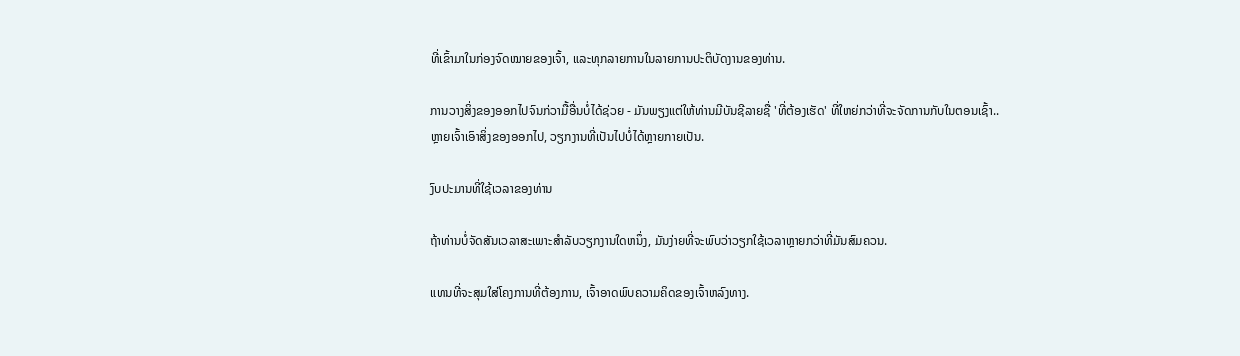ທີ່ເຂົ້າມາໃນກ່ອງຈົດໝາຍຂອງເຈົ້າ, ແລະທຸກລາຍການໃນລາຍການປະຕິບັດງານຂອງທ່ານ.

ການວາງສິ່ງຂອງອອກໄປຈົນກ່ວາມື້ອື່ນບໍ່ໄດ້ຊ່ວຍ - ມັນພຽງແຕ່ໃຫ້ທ່ານມີບັນຊີລາຍຊື່ 'ທີ່ຕ້ອງເຮັດ' ທີ່ໃຫຍ່ກວ່າທີ່ຈະຈັດການກັບໃນຕອນເຊົ້າ.. ຫຼາຍເຈົ້າເອົາສິ່ງຂອງອອກໄປ, ວຽກງານທີ່ເປັນໄປບໍ່ໄດ້ຫຼາຍກາຍເປັນ.

ງົບປະມານທີ່ໃຊ້ເວລາຂອງທ່ານ

ຖ້າທ່ານບໍ່ຈັດສັນເວລາສະເພາະສໍາລັບວຽກງານໃດຫນຶ່ງ, ມັນງ່າຍທີ່ຈະພົບວ່າວຽກໃຊ້ເວລາຫຼາຍກວ່າທີ່ມັນສົມຄວນ.

ແທນທີ່ຈະສຸມໃສ່ໂຄງການທີ່ຕ້ອງການ, ເຈົ້າອາດພົບຄວາມຄິດຂອງເຈົ້າຫລົງທາງ.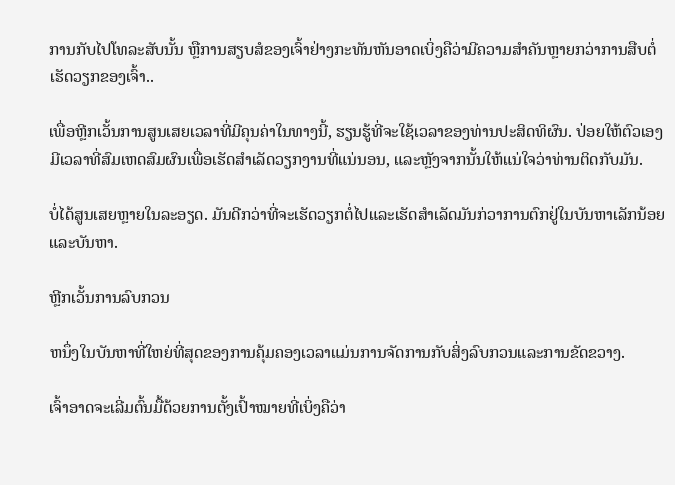ການກັບໄປໂທລະສັບນັ້ນ ຫຼືການສຽບສໍຂອງເຈົ້າຢ່າງກະທັນຫັນອາດເບິ່ງຄືວ່າມີຄວາມສຳຄັນຫຼາຍກວ່າການສືບຕໍ່ເຮັດວຽກຂອງເຈົ້າ..

ເພື່ອຫຼີກເວັ້ນການສູນເສຍເວລາທີ່ມີຄຸນຄ່າໃນທາງນີ້, ຮຽນຮູ້ທີ່ຈະໃຊ້ເວລາຂອງທ່ານປະສິດທິຜົນ. ປ່ອຍໃຫ້ຕົວເອງມີເວລາທີ່ສົມເຫດສົມຜົນເພື່ອເຮັດສໍາເລັດວຽກງານທີ່ແນ່ນອນ, ແລະຫຼັງຈາກນັ້ນໃຫ້ແນ່ໃຈວ່າທ່ານຕິດກັບມັນ.

ບໍ່ໄດ້ສູນເສຍຫຼາຍໃນລະອຽດ. ມັນດີກວ່າທີ່ຈະເຮັດວຽກຕໍ່ໄປແລະເຮັດສໍາເລັດມັນກ່ວາການຕົກຢູ່ໃນບັນຫາເລັກນ້ອຍແລະບັນຫາ.

ຫຼີກເວັ້ນການລົບກວນ

ຫນຶ່ງໃນບັນຫາທີ່ໃຫຍ່ທີ່ສຸດຂອງການຄຸ້ມຄອງເວລາແມ່ນການຈັດການກັບສິ່ງລົບກວນແລະການຂັດຂວາງ.

ເຈົ້າອາດຈະເລີ່ມຕົ້ນມື້ດ້ວຍການຕັ້ງເປົ້າໝາຍທີ່ເບິ່ງຄືວ່າ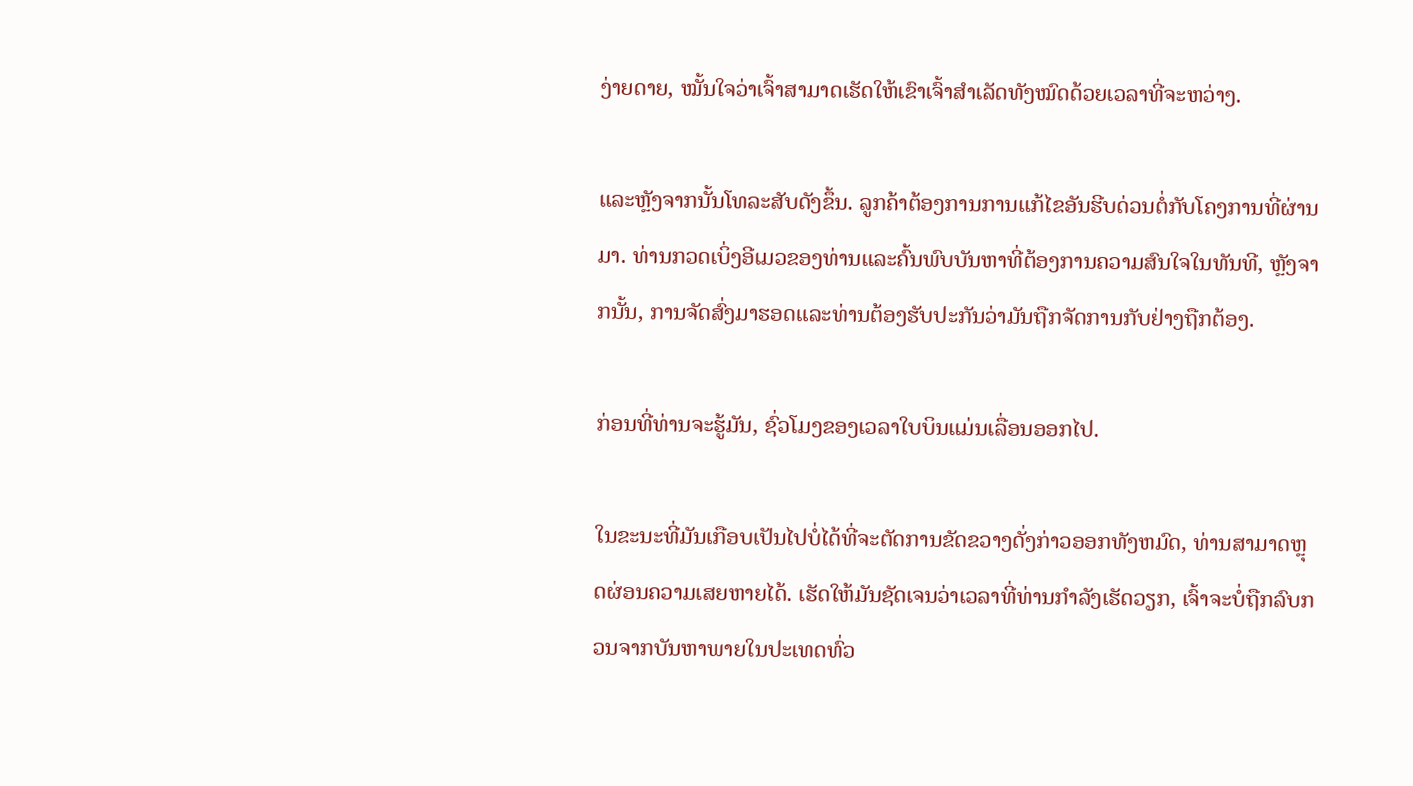ງ່າຍດາຍ, ໝັ້ນໃຈວ່າເຈົ້າສາມາດເຮັດໃຫ້ເຂົາເຈົ້າສຳເລັດທັງໝົດດ້ວຍເວລາທີ່ຈະຫວ່າງ.

ແລະຫຼັງຈາກນັ້ນໂທລະສັບດັງຂຶ້ນ. ລູກຄ້າຕ້ອງການການແກ້ໄຂອັນຮີບດ່ວນຕໍ່ກັບໂຄງການທີ່ຜ່ານມາ. ທ່ານກວດເບິ່ງອີເມວຂອງທ່ານແລະຄົ້ນພົບບັນຫາທີ່ຕ້ອງການຄວາມສົນໃຈໃນທັນທີ, ຫຼັງຈາກນັ້ນ, ການຈັດສົ່ງມາຮອດແລະທ່ານຕ້ອງຮັບປະກັນວ່າມັນຖືກຈັດການກັບຢ່າງຖືກຕ້ອງ.

ກ່ອນທີ່ທ່ານຈະຮູ້ມັນ, ຊົ່ວໂມງຂອງເວລາໃບບິນແມ່ນເລື່ອນອອກໄປ.

ໃນຂະນະທີ່ມັນເກືອບເປັນໄປບໍ່ໄດ້ທີ່ຈະຕັດການຂັດຂວາງດັ່ງກ່າວອອກທັງຫມົດ, ທ່ານສາມາດຫຼຸດຜ່ອນຄວາມເສຍຫາຍໄດ້. ເຮັດໃຫ້ມັນຊັດເຈນວ່າເວລາທີ່ທ່ານກໍາລັງເຮັດວຽກ, ເຈົ້າຈະບໍ່ຖືກລົບກວນຈາກບັນຫາພາຍໃນປະເທດທົ່ວ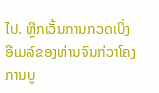ໄປ. ຫຼີກເວັ້ນການກວດເບິ່ງອີເມລ໌ຂອງທ່ານຈົນກ່ວາໂຄງການບູ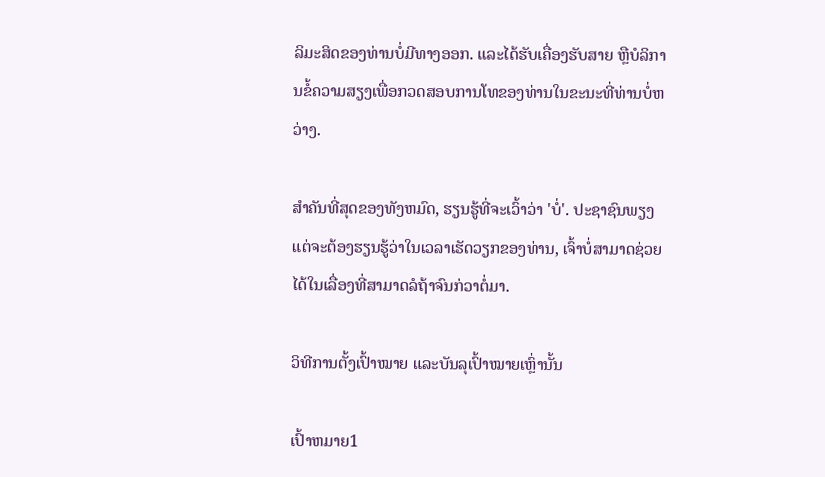ລິມະສິດຂອງທ່ານບໍ່ມີທາງອອກ. ແລະໄດ້ຮັບເຄື່ອງຮັບສາຍ ຫຼືບໍລິການຂໍ້ຄວາມສຽງເພື່ອກວດສອບການໂທຂອງທ່ານໃນຂະນະທີ່ທ່ານບໍ່ຫວ່າງ.

ສໍາຄັນທີ່ສຸດຂອງທັງຫມົດ, ຮຽນຮູ້ທີ່ຈະເວົ້າວ່າ 'ບໍ່'. ປະຊາຊົນພຽງແຕ່ຈະຕ້ອງຮຽນຮູ້ວ່າໃນເວລາເຮັດວຽກຂອງທ່ານ, ເຈົ້າບໍ່ສາມາດຊ່ວຍໄດ້ໃນເລື່ອງທີ່ສາມາດລໍຖ້າຈົນກ່ວາຕໍ່ມາ.

ວິທີການຕັ້ງເປົ້າໝາຍ ແລະບັນລຸເປົ້າໝາຍເຫຼົ່ານັ້ນ

ເປົ້າຫມາຍ1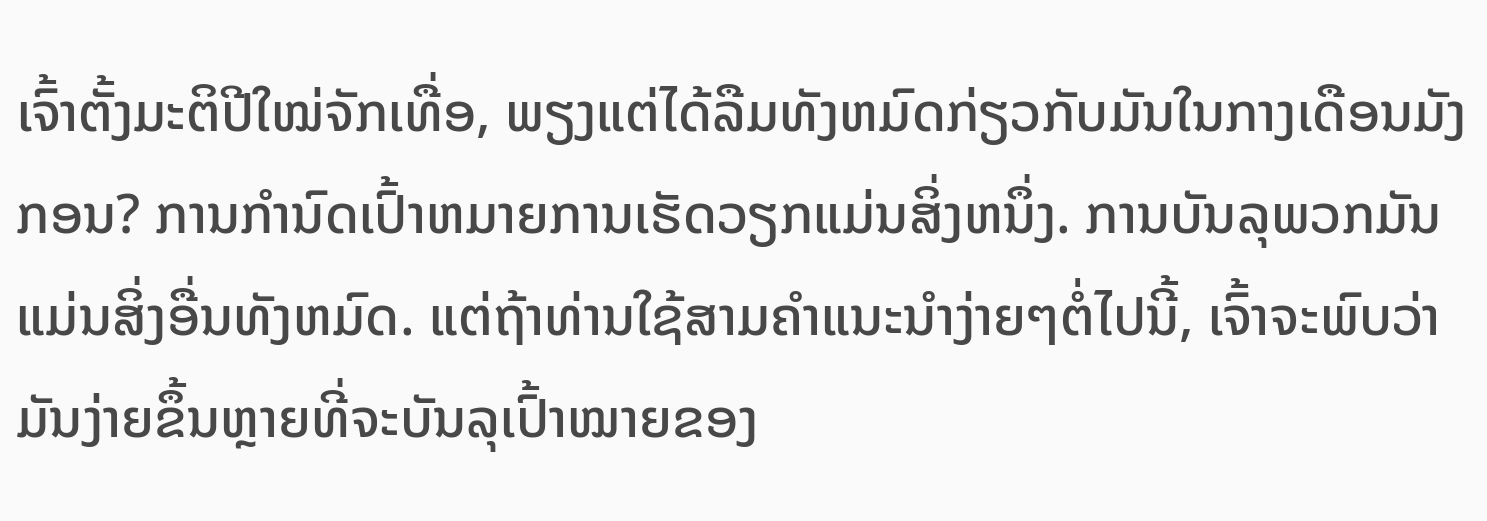ເຈົ້າຕັ້ງມະຕິປີໃໝ່ຈັກເທື່ອ, ພຽງແຕ່ໄດ້ລືມທັງຫມົດກ່ຽວກັບມັນໃນກາງເດືອນມັງກອນ? ການກໍານົດເປົ້າຫມາຍການເຮັດວຽກແມ່ນສິ່ງຫນຶ່ງ. ການບັນລຸພວກມັນແມ່ນສິ່ງອື່ນທັງຫມົດ. ແຕ່ຖ້າທ່ານໃຊ້ສາມຄໍາແນະນໍາງ່າຍໆຕໍ່ໄປນີ້, ເຈົ້າຈະພົບວ່າມັນງ່າຍຂຶ້ນຫຼາຍທີ່ຈະບັນລຸເປົ້າໝາຍຂອງ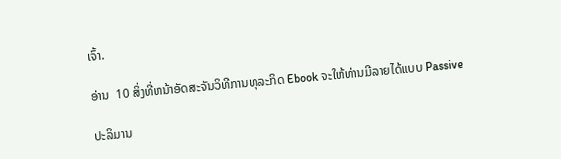ເຈົ້າ.

ອ່ານ  10 ສິ່ງທີ່ຫນ້າອັດສະຈັນວິທີການທຸລະກິດ Ebook ຈະໃຫ້ທ່ານມີລາຍໄດ້ແບບ Passive

ປະລິມານ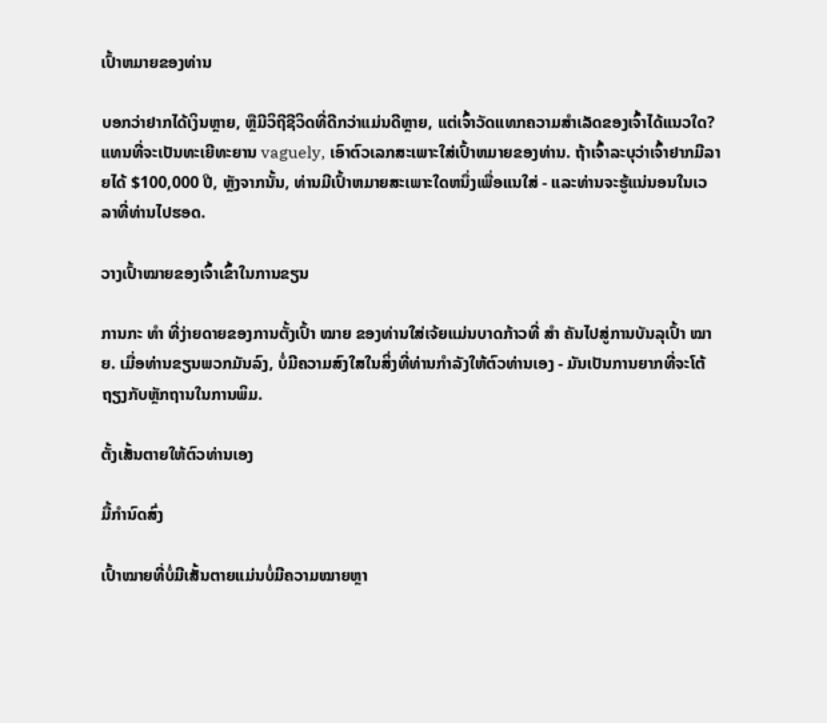ເປົ້າຫມາຍຂອງທ່ານ

ບອກວ່າຢາກໄດ້ເງິນຫຼາຍ, ຫຼືມີວິຖີຊີວິດທີ່ດີກວ່າແມ່ນດີຫຼາຍ, ແຕ່ເຈົ້າວັດແທກຄວາມສໍາເລັດຂອງເຈົ້າໄດ້ແນວໃດ? ແທນທີ່ຈະເປັນທະເຍີທະຍານ vaguely, ເອົາຕົວເລກສະເພາະໃສ່ເປົ້າຫມາຍຂອງທ່ານ. ຖ້າເຈົ້າລະບຸວ່າເຈົ້າຢາກມີລາຍໄດ້ $100,000 ປີ, ຫຼັງຈາກນັ້ນ, ທ່ານມີເປົ້າຫມາຍສະເພາະໃດຫນຶ່ງເພື່ອແນໃສ່ - ແລະທ່ານຈະຮູ້ແນ່ນອນໃນເວລາທີ່ທ່ານໄປຮອດ.

ວາງເປົ້າໝາຍຂອງເຈົ້າເຂົ້າໃນການຂຽນ

ການກະ ທຳ ທີ່ງ່າຍດາຍຂອງການຕັ້ງເປົ້າ ໝາຍ ຂອງທ່ານໃສ່ເຈ້ຍແມ່ນບາດກ້າວທີ່ ສຳ ຄັນໄປສູ່ການບັນລຸເປົ້າ ໝາຍ. ເມື່ອທ່ານຂຽນພວກມັນລົງ, ບໍ່ມີຄວາມສົງໃສໃນສິ່ງທີ່ທ່ານກໍາລັງໃຫ້ຕົວທ່ານເອງ - ມັນເປັນການຍາກທີ່ຈະໂຕ້ຖຽງກັບຫຼັກຖານໃນການພິມ.

ຕັ້ງເສັ້ນຕາຍໃຫ້ຕົວທ່ານເອງ

ມື້ກໍານົດສົ່ງ

ເປົ້າໝາຍທີ່ບໍ່ມີເສັ້ນຕາຍແມ່ນບໍ່ມີຄວາມໝາຍຫຼາ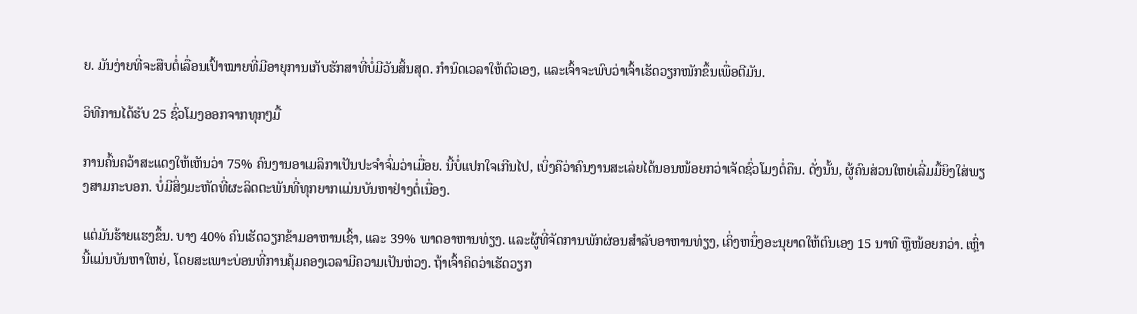ຍ. ມັນງ່າຍທີ່ຈະສືບຕໍ່ເລື່ອນເປົ້າໝາຍທີ່ມີອາຍຸການເກັບຮັກສາທີ່ບໍ່ມີວັນສິ້ນສຸດ. ກຳນົດເວລາໃຫ້ຕົວເອງ, ແລະເຈົ້າຈະພົບວ່າເຈົ້າເຮັດວຽກໜັກຂຶ້ນເພື່ອຕີມັນ.

ວິທີການໄດ້ຮັບ 25 ຊົ່ວໂມງອອກຈາກທຸກໆມື້

ການຄົ້ນຄວ້າສະແດງໃຫ້ເຫັນວ່າ 75% ຄົນງານອາເມລິກາເປັນປະຈຳຈົ່ມວ່າເມື່ອຍ. ນີ້ບໍ່ແປກໃຈເກີນໄປ, ເບິ່ງຄືວ່າຄົນງານສະເລ່ຍໄດ້ນອນໜ້ອຍກວ່າເຈັດຊົ່ວໂມງຕໍ່ຄືນ. ດັ່ງນັ້ນ, ຜູ້ຄົນສ່ວນໃຫຍ່ເລີ່ມມື້ຍິງໃສ່ພຽງສາມກະບອກ. ບໍ່ມີສິ່ງມະຫັດທີ່ຜະລິດຕະພັນທີ່ທຸກຍາກແມ່ນບັນຫາຢ່າງຕໍ່ເນື່ອງ.

ແຕ່ມັນຮ້າຍແຮງຂຶ້ນ. ບາງ 40% ຄົນເຮັດວຽກຂ້າມອາຫານເຊົ້າ, ແລະ 39% ພາດອາຫານທ່ຽງ. ແລະຜູ້ທີ່ຈັດການພັກຜ່ອນສໍາລັບອາຫານທ່ຽງ, ເຄິ່ງຫນຶ່ງອະນຸຍາດໃຫ້ຕົນເອງ 15 ນາທີ ຫຼືໜ້ອຍກວ່າ. ເຫຼົ່ານີ້ແມ່ນບັນຫາໃຫຍ່, ໂດຍສະເພາະບ່ອນທີ່ການຄຸ້ມຄອງເວລາມີຄວາມເປັນຫ່ວງ. ຖ້າເຈົ້າຄິດວ່າເຮັດວຽກ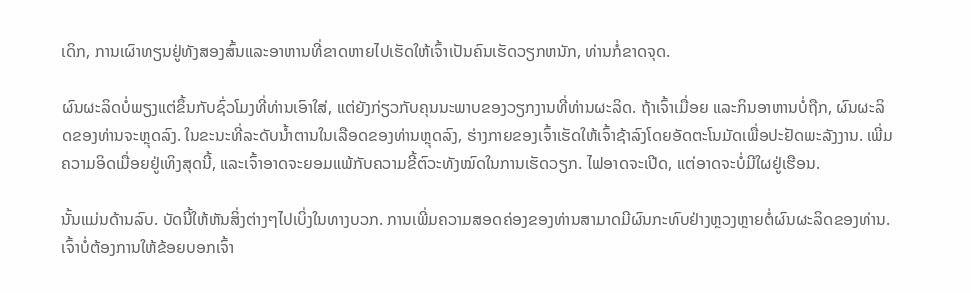ເດິກ, ການເຜົາທຽນຢູ່ທັງສອງສົ້ນແລະອາຫານທີ່ຂາດຫາຍໄປເຮັດໃຫ້ເຈົ້າເປັນຄົນເຮັດວຽກຫນັກ, ທ່ານກໍ່ຂາດຈຸດ.

ຜົນຜະລິດບໍ່ພຽງແຕ່ຂຶ້ນກັບຊົ່ວໂມງທີ່ທ່ານເອົາໃສ່, ແຕ່ຍັງກ່ຽວກັບຄຸນນະພາບຂອງວຽກງານທີ່ທ່ານຜະລິດ. ຖ້າເຈົ້າເມື່ອຍ ແລະກິນອາຫານບໍ່ຖືກ, ຜົນຜະລິດຂອງທ່ານຈະຫຼຸດລົງ. ໃນຂະນະທີ່ລະດັບນໍ້າຕານໃນເລືອດຂອງທ່ານຫຼຸດລົງ, ຮ່າງກາຍຂອງເຈົ້າເຮັດໃຫ້ເຈົ້າຊ້າລົງໂດຍອັດຕະໂນມັດເພື່ອປະຢັດພະລັງງານ. ເພີ່ມຄວາມອິດເມື່ອຍຢູ່ເທິງສຸດນີ້, ແລະເຈົ້າອາດຈະຍອມແພ້ກັບຄວາມຂີ້ຕົວະທັງໝົດໃນການເຮັດວຽກ. ໄຟອາດຈະເປີດ, ແຕ່ອາດຈະບໍ່ມີໃຜຢູ່ເຮືອນ.

ນັ້ນແມ່ນດ້ານລົບ. ບັດນີ້ໃຫ້ຫັນສິ່ງຕ່າງໆໄປເບິ່ງໃນທາງບວກ. ການເພີ່ມຄວາມສອດຄ່ອງຂອງທ່ານສາມາດມີຜົນກະທົບຢ່າງຫຼວງຫຼາຍຕໍ່ຜົນຜະລິດຂອງທ່ານ. ເຈົ້າບໍ່ຕ້ອງການໃຫ້ຂ້ອຍບອກເຈົ້າ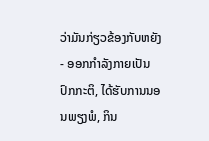ວ່າມັນກ່ຽວຂ້ອງກັບຫຍັງ - ອອກກໍາລັງກາຍເປັນປົກກະຕິ, ໄດ້ຮັບການນອນພຽງພໍ, ກິນ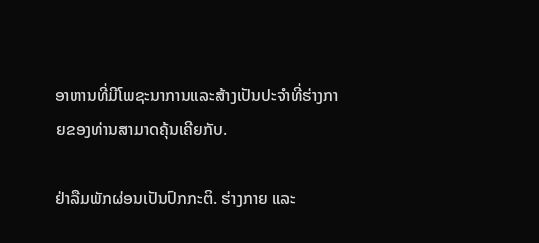ອາຫານທີ່ມີໂພຊະນາການແລະສ້າງເປັນປະຈໍາທີ່ຮ່າງກາຍຂອງທ່ານສາມາດຄຸ້ນເຄີຍກັບ.

ຢ່າລືມພັກຜ່ອນເປັນປົກກະຕິ. ຮ່າງກາຍ ແລະ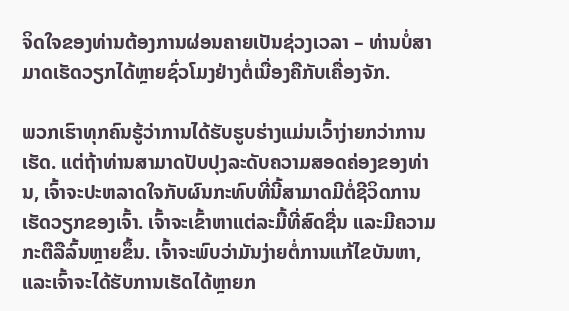ຈິດໃຈຂອງທ່ານຕ້ອງການຜ່ອນຄາຍເປັນຊ່ວງເວລາ – ທ່ານບໍ່ສາມາດເຮັດວຽກໄດ້ຫຼາຍຊົ່ວໂມງຢ່າງຕໍ່ເນື່ອງຄືກັບເຄື່ອງຈັກ.

ພວກເຮົາທຸກຄົນຮູ້ວ່າການໄດ້ຮັບຮູບຮ່າງແມ່ນເວົ້າງ່າຍກວ່າການເຮັດ. ແຕ່ຖ້າທ່ານສາມາດປັບປຸງລະດັບຄວາມສອດຄ່ອງຂອງທ່ານ, ເຈົ້າຈະປະຫລາດໃຈກັບຜົນກະທົບທີ່ນີ້ສາມາດມີຕໍ່ຊີວິດການເຮັດວຽກຂອງເຈົ້າ. ເຈົ້າຈະເຂົ້າຫາແຕ່ລະມື້ທີ່ສົດຊື່ນ ແລະມີຄວາມກະຕືລືລົ້ນຫຼາຍຂຶ້ນ. ເຈົ້າຈະພົບວ່າມັນງ່າຍຕໍ່ການແກ້ໄຂບັນຫາ, ແລະເຈົ້າຈະໄດ້ຮັບການເຮັດໄດ້ຫຼາຍກ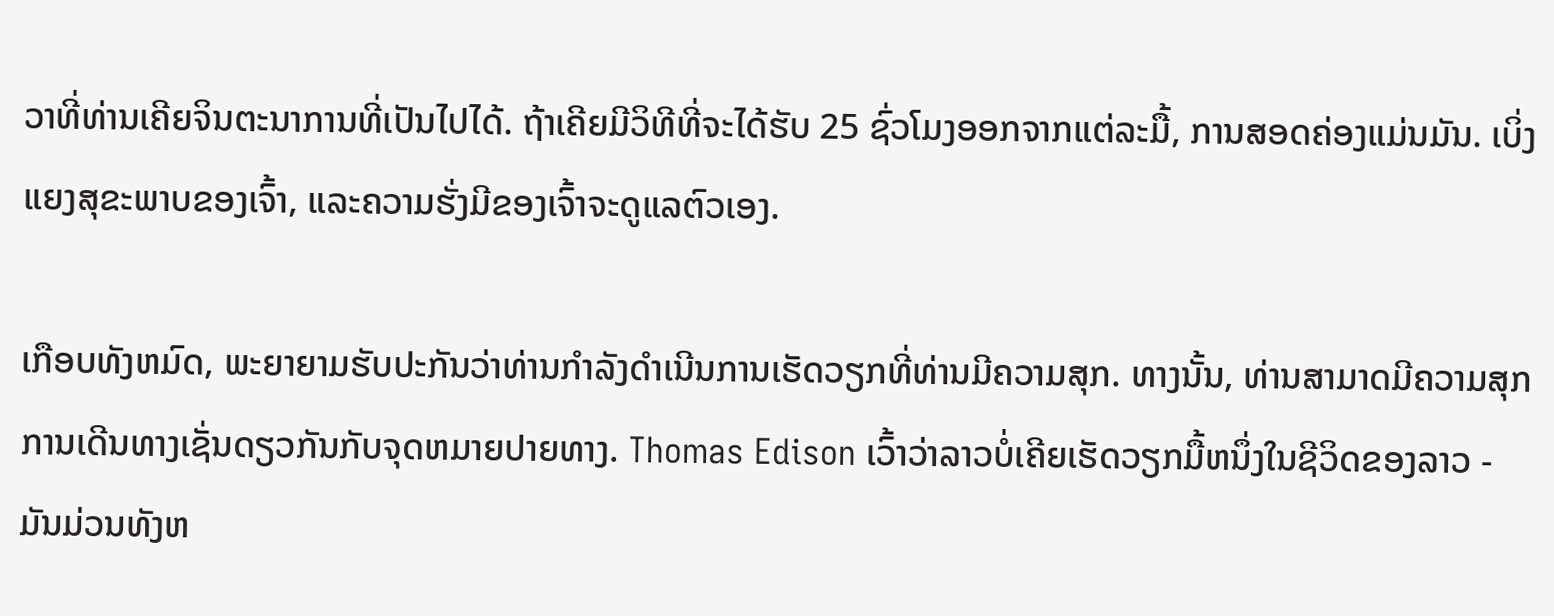ວາທີ່ທ່ານເຄີຍຈິນຕະນາການທີ່ເປັນໄປໄດ້. ຖ້າເຄີຍມີວິທີທີ່ຈະໄດ້ຮັບ 25 ຊົ່ວໂມງອອກຈາກແຕ່ລະມື້, ການສອດຄ່ອງແມ່ນມັນ. ເບິ່ງແຍງສຸຂະພາບຂອງເຈົ້າ, ແລະຄວາມຮັ່ງມີຂອງເຈົ້າຈະດູແລຕົວເອງ.

ເກືອບທັງຫມົດ, ພະຍາຍາມຮັບປະກັນວ່າທ່ານກໍາລັງດໍາເນີນການເຮັດວຽກທີ່ທ່ານມີຄວາມສຸກ. ທາງນັ້ນ, ທ່ານສາມາດມີຄວາມສຸກການເດີນທາງເຊັ່ນດຽວກັນກັບຈຸດຫມາຍປາຍທາງ. Thomas Edison ເວົ້າວ່າລາວບໍ່ເຄີຍເຮັດວຽກມື້ຫນຶ່ງໃນຊີວິດຂອງລາວ - ມັນມ່ວນທັງຫ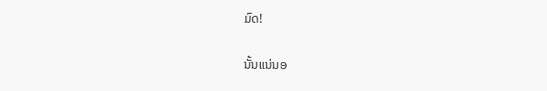ມົດ!

ນັ້ນແນ່ນອ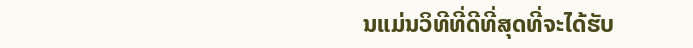ນແມ່ນວິທີທີ່ດີທີ່ສຸດທີ່ຈະໄດ້ຮັບ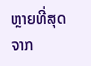ຫຼາຍທີ່ສຸດຈາກ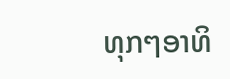ທຸກໆອາທິ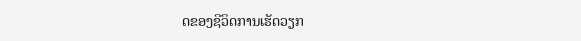ດຂອງຊີວິດການເຮັດວຽກ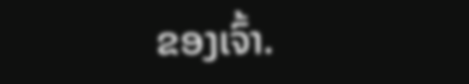ຂອງເຈົ້າ.